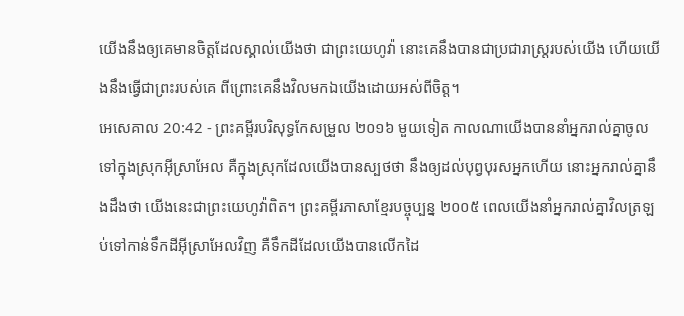យើងនឹងឲ្យគេមានចិត្តដែលស្គាល់យើងថា ជាព្រះយេហូវ៉ា នោះគេនឹងបានជាប្រជារាស្ត្ររបស់យើង ហើយយើងនឹងធ្វើជាព្រះរបស់គេ ពីព្រោះគេនឹងវិលមកឯយើងដោយអស់ពីចិត្ត។
អេសេគាល 20:42 - ព្រះគម្ពីរបរិសុទ្ធកែសម្រួល ២០១៦ មួយទៀត កាលណាយើងបាននាំអ្នករាល់គ្នាចូលទៅក្នុងស្រុកអ៊ីស្រាអែល គឺក្នុងស្រុកដែលយើងបានស្បថថា នឹងឲ្យដល់បុព្វបុរសអ្នកហើយ នោះអ្នករាល់គ្នានឹងដឹងថា យើងនេះជាព្រះយេហូវ៉ាពិត។ ព្រះគម្ពីរភាសាខ្មែរបច្ចុប្បន្ន ២០០៥ ពេលយើងនាំអ្នករាល់គ្នាវិលត្រឡប់ទៅកាន់ទឹកដីអ៊ីស្រាអែលវិញ គឺទឹកដីដែលយើងបានលើកដៃ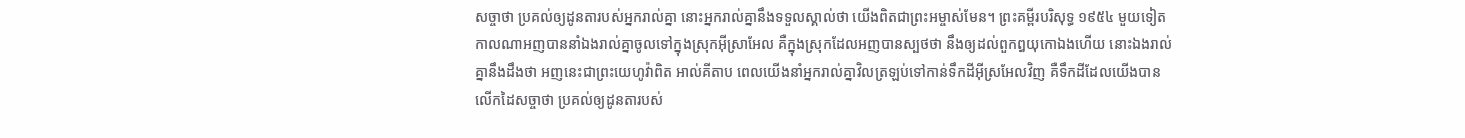សច្ចាថា ប្រគល់ឲ្យដូនតារបស់អ្នករាល់គ្នា នោះអ្នករាល់គ្នានឹងទទួលស្គាល់ថា យើងពិតជាព្រះអម្ចាស់មែន។ ព្រះគម្ពីរបរិសុទ្ធ ១៩៥៤ មួយទៀតកាលណាអញបាននាំឯងរាល់គ្នាចូលទៅក្នុងស្រុកអ៊ីស្រាអែល គឺក្នុងស្រុកដែលអញបានស្បថថា នឹងឲ្យដល់ពួកឰយុកោឯងហើយ នោះឯងរាល់គ្នានឹងដឹងថា អញនេះជាព្រះយេហូវ៉ាពិត អាល់គីតាប ពេលយើងនាំអ្នករាល់គ្នាវិលត្រឡប់ទៅកាន់ទឹកដីអ៊ីស្រអែលវិញ គឺទឹកដីដែលយើងបានលើកដៃសច្ចាថា ប្រគល់ឲ្យដូនតារបស់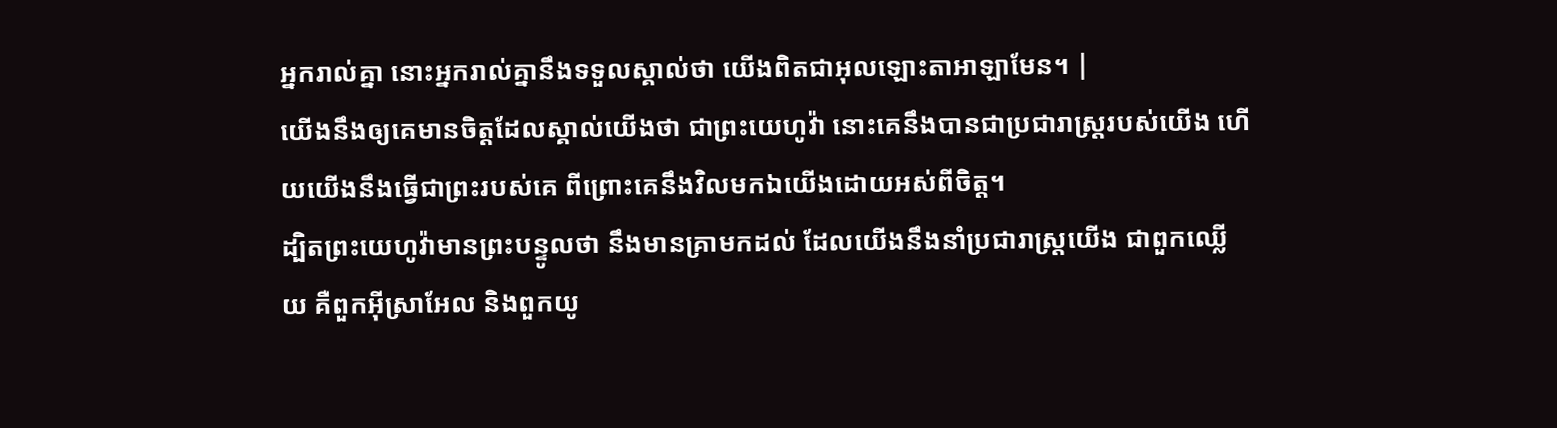អ្នករាល់គ្នា នោះអ្នករាល់គ្នានឹងទទួលស្គាល់ថា យើងពិតជាអុលឡោះតាអាឡាមែន។ |
យើងនឹងឲ្យគេមានចិត្តដែលស្គាល់យើងថា ជាព្រះយេហូវ៉ា នោះគេនឹងបានជាប្រជារាស្ត្ររបស់យើង ហើយយើងនឹងធ្វើជាព្រះរបស់គេ ពីព្រោះគេនឹងវិលមកឯយើងដោយអស់ពីចិត្ត។
ដ្បិតព្រះយេហូវ៉ាមានព្រះបន្ទូលថា នឹងមានគ្រាមកដល់ ដែលយើងនឹងនាំប្រជារាស្ត្រយើង ជាពួកឈ្លើយ គឺពួកអ៊ីស្រាអែល និងពួកយូ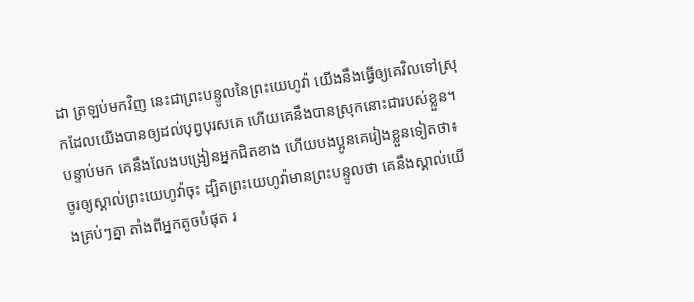ដា ត្រឡប់មកវិញ នេះជាព្រះបន្ទូលនៃព្រះយេហូវ៉ា យើងនឹងធ្វើឲ្យគេវិលទៅស្រុកដែលយើងបានឲ្យដល់បុព្វបុរសគេ ហើយគេនឹងបានស្រុកនោះជារបស់ខ្លួន។
បន្ទាប់មក គេនឹងលែងបង្រៀនអ្នកជិតខាង ហើយបងប្អូនគេរៀងខ្លួនទៀតថា៖ ចូរឲ្យស្គាល់ព្រះយេហូវ៉ាចុះ ដ្បិតព្រះយេហូវ៉ាមានព្រះបន្ទូលថា គេនឹងស្គាល់យើងគ្រប់ៗគ្នា តាំងពីអ្នកតូចបំផុត រ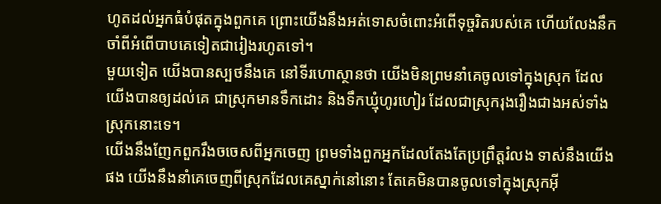ហូតដល់អ្នកធំបំផុតក្នុងពួកគេ ព្រោះយើងនឹងអត់ទោសចំពោះអំពើទុច្ចរិតរបស់គេ ហើយលែងនឹកចាំពីអំពើបាបគេទៀតជារៀងរហូតទៅ។
មួយទៀត យើងបានស្បថនឹងគេ នៅទីរហោស្ថានថា យើងមិនព្រមនាំគេចូលទៅក្នុងស្រុក ដែលយើងបានឲ្យដល់គេ ជាស្រុកមានទឹកដោះ និងទឹកឃ្មុំហូរហៀរ ដែលជាស្រុករុងរឿងជាងអស់ទាំងស្រុកនោះទេ។
យើងនឹងញែកពួករឹងចចេសពីអ្នកចេញ ព្រមទាំងពួកអ្នកដែលតែងតែប្រព្រឹត្តរំលង ទាស់នឹងយើងផង យើងនឹងនាំគេចេញពីស្រុកដែលគេស្នាក់នៅនោះ តែគេមិនបានចូលទៅក្នុងស្រុកអ៊ី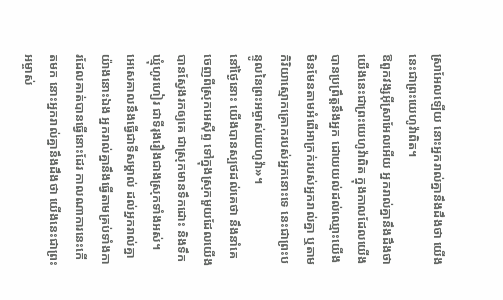ស្រាអែលឡើយ នោះអ្នករាល់គ្នានឹងដឹងថា យើងនេះជាព្រះយេហូវ៉ាពិត។
ឱពួកវង្សអ៊ីស្រាអែលអើយ អ្នករាល់គ្នានឹងដឹងថា យើងនេះជាព្រះយេហូវ៉ាពិត ក្នុងកាលដែលយើងបានប្រព្រឹត្តនឹងអ្នក ដោយយល់ដល់ឈ្មោះយើង មិនមែនតាមអំពើអាក្រក់របស់អ្នករាល់គ្នា ឬតាមកិរិយាស្មោកគ្រោករបស់អ្នកនោះទេ នេះជាព្រះបន្ទូលនៃព្រះអម្ចាស់យេហូវ៉ា»។
នៅថ្ងៃនោះ យើងបានស្បថដល់គេថា នឹងនាំគេចេញពីស្រុកអេស៊ីព្ទ ទៅក្នុងស្រុកមួយដែលយើងបានស្វែងរកឲ្យគេ ជាស្រុកមានទឹកដោះ និងទឹកឃ្មុំហូរហៀរ ជាទីរុងរឿងជាងស្រុកទាំងអស់។
អេសេគាលនឹងធ្វើជាទីសម្គាល់ ដល់អ្នករាល់គ្នាយ៉ាងនោះឯង អ្នករាល់គ្នានឹងធ្វើតាមគ្រប់ទាំងការដែលគាត់បានធ្វើនោះដែរ កាលណាការនេះកើតមក នោះអ្នករាល់គ្នានឹងដឹងថា យើងនេះជាព្រះអម្ចាស់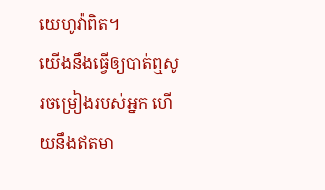យេហូវ៉ាពិត។
យើងនឹងធ្វើឲ្យបាត់ឮសូរចម្រៀងរបស់អ្នក ហើយនឹងឥតមា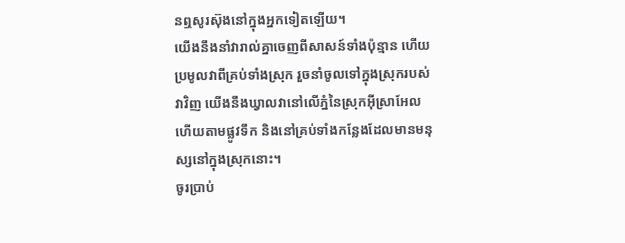នឮសូរស៊ុងនៅក្នុងអ្នកទៀតឡើយ។
យើងនឹងនាំវារាល់គ្នាចេញពីសាសន៍ទាំងប៉ុន្មាន ហើយប្រមូលវាពីគ្រប់ទាំងស្រុក រួចនាំចូលទៅក្នុងស្រុករបស់វាវិញ យើងនឹងឃ្វាលវានៅលើភ្នំនៃស្រុកអ៊ីស្រាអែល ហើយតាមផ្លូវទឹក និងនៅគ្រប់ទាំងកន្លែងដែលមានមនុស្សនៅក្នុងស្រុកនោះ។
ចូរប្រាប់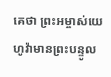គេថា ព្រះអម្ចាស់យេហូវ៉ាមានព្រះបន្ទូល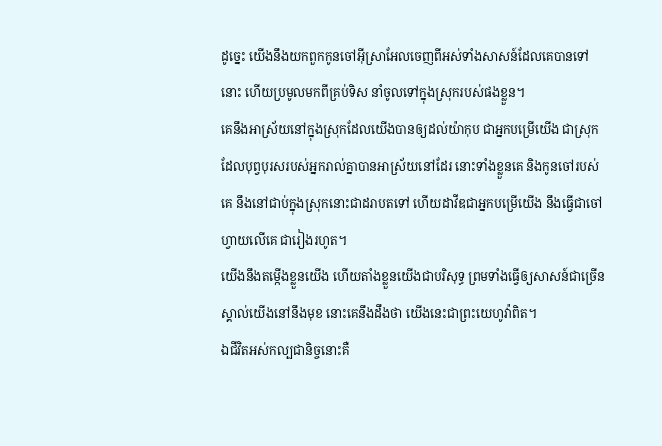ដូច្នេះ យើងនឹងយកពួកកូនចៅអ៊ីស្រាអែលចេញពីអស់ទាំងសាសន៍ដែលគេបានទៅនោះ ហើយប្រមូលមកពីគ្រប់ទិស នាំចូលទៅក្នុងស្រុករបស់ផងខ្លួន។
គេនឹងអាស្រ័យនៅក្នុងស្រុកដែលយើងបានឲ្យដល់យ៉ាកុប ជាអ្នកបម្រើយើង ជាស្រុកដែលបុព្វបុរសរបស់អ្នករាល់គ្នាបានអាស្រ័យនៅដែរ នោះទាំងខ្លួនគេ និងកូនចៅរបស់គេ នឹងនៅជាប់ក្នុងស្រុកនោះជាដរាបតទៅ ហើយដាវីឌជាអ្នកបម្រើយើង នឹងធ្វើជាចៅហ្វាយលើគេ ជារៀងរហូត។
យើងនឹងតម្កើងខ្លួនយើង ហើយតាំងខ្លួនយើងជាបរិសុទ្ធ ព្រមទាំងធ្វើឲ្យសាសន៍ជាច្រើនស្គាល់យើងនៅនឹងមុខ នោះគេនឹងដឹងថា យើងនេះជាព្រះយេហូវ៉ាពិត។
ឯជីវិតអស់កល្បជានិច្ចនោះគឺ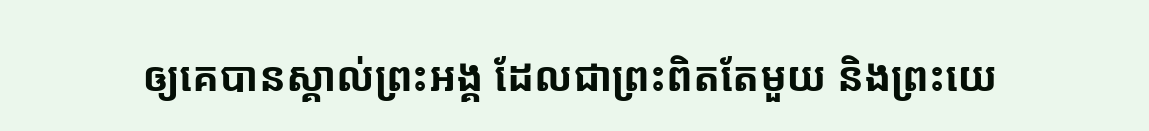ឲ្យគេបានស្គាល់ព្រះអង្គ ដែលជាព្រះពិតតែមួយ និងព្រះយេ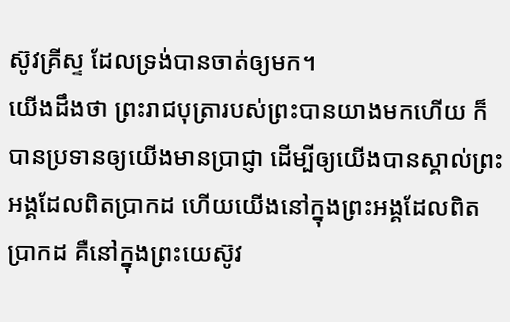ស៊ូវគ្រីស្ទ ដែលទ្រង់បានចាត់ឲ្យមក។
យើងដឹងថា ព្រះរាជបុត្រារបស់ព្រះបានយាងមកហើយ ក៏បានប្រទានឲ្យយើងមានប្រាជ្ញា ដើម្បីឲ្យយើងបានស្គាល់ព្រះអង្គដែលពិតប្រាកដ ហើយយើងនៅក្នុងព្រះអង្គដែលពិតប្រាកដ គឺនៅក្នុងព្រះយេស៊ូវ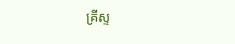គ្រីស្ទ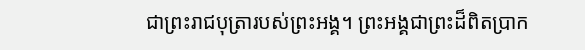ជាព្រះរាជបុត្រារបស់ព្រះអង្គ។ ព្រះអង្គជាព្រះដ៏ពិតប្រាក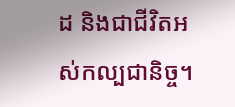ដ និងជាជីវិតអស់កល្បជានិច្ច។